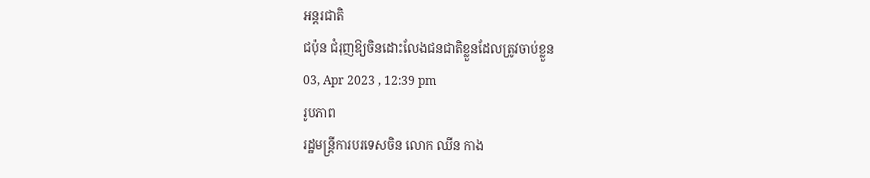អន្តរជាតិ
ជប៉ុន ជំរុញឱ្យចិនដោះលែងជនជាតិខ្លួនដែលត្រូវចាប់ខ្លួន
03, Apr 2023 , 12:39 pm
រូបភាព
រដ្ឋមន្រ្តីការបរទេសចិន លោក ឈីន កាង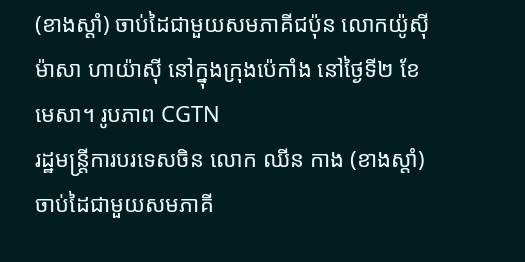(ខាងស្តាំ) ចាប់ដៃជាមួយសមភាគីជប៉ុន លោកយ៉ូស៊ីម៉ាសា ហាយ៉ាស៊ី នៅក្នុងក្រុងប៉េកាំង នៅថ្ងៃទី២ ខែមេសា។ រូបភាព CGTN
រដ្ឋមន្រ្តីការបរទេសចិន លោក ឈីន កាង (ខាងស្តាំ) ចាប់ដៃជាមួយសមភាគី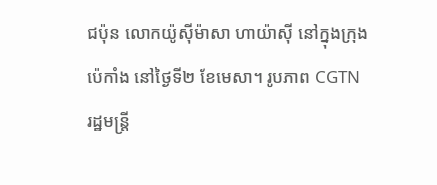ជប៉ុន លោកយ៉ូស៊ីម៉ាសា ហាយ៉ាស៊ី នៅក្នុងក្រុងប៉េកាំង នៅថ្ងៃទី២ ខែមេសា។ រូបភាព CGTN
រដ្ឋមន្រ្តី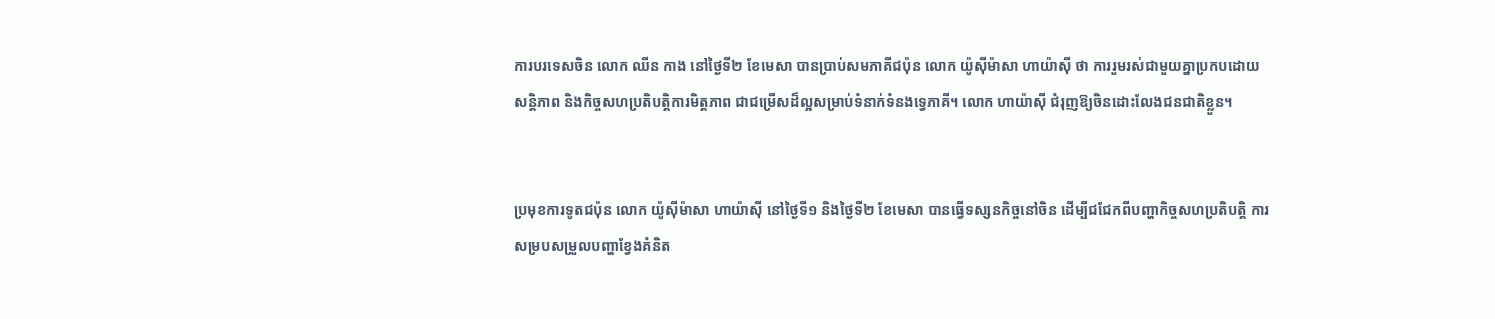ការបរទេសចិន លោក ឈីន កាង នៅថ្ងៃទី២ ខែមេសា បានប្រាប់សមភាគីជប៉ុន លោក យ៉ូស៊ីម៉ាសា ហាយ៉ាស៊ី ថា ការរួមរស់ជាមួយគ្នាប្រកបដោយសន្តិភាព និងកិច្ចសហប្រតិបត្តិការមិត្តភាព ជាជម្រើសដ៏ល្អសម្រាប់ទំនាក់ទំនងទ្វេភាគី។ លោក ហាយ៉ាស៊ី ជំរុញឱ្យចិនដោះលែងជនជាតិខ្លួន។


ប្រមុខការទូតជប៉ុន លោក យ៉ូស៊ីម៉ាសា ហាយ៉ាស៊ី នៅថ្ងៃទី១ និងថ្ងៃទី២ ខែមេសា បានធ្វើទស្សនកិច្ចនៅចិន ដើម្បីជជែកពីបញ្ហាកិច្ចសហប្រតិបត្តិ ការសម្របសម្រួលបញ្ហាខ្វែងគំនិត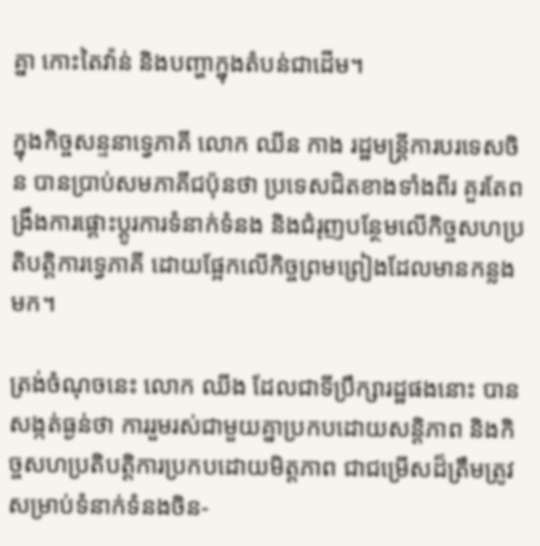គ្នា កោះតៃវ៉ាន់ និងបញ្ហាក្នុងតំបន់ជាដើម។

ក្នុងកិច្ចសន្ទនាទ្វេភាគី លោក ឈីន កាង រដ្ឋមន្រ្តីការបរទេសចិន បានប្រាប់សមភាគីជប៉ុនថា ប្រទេសជិតខាងទាំងពីរ គួរតែពង្រឹងការផ្តោះប្តូរការទំនាក់ទំនង និងជំរុញបន្ថែមលើកិច្ចសហប្រតិបត្តិការទ្វេភាគី ដោយផ្អែកលើកិច្ចព្រមព្រៀងដែលមានកន្លងមក។

ត្រង់ចំណុចនេះ លោក ឈីង ដែលជាទីប្រឹក្សារដ្ឋផងនោះ បានសង្កត់ធ្ងន់ថា ការរួមរស់ជាមួយគ្នាប្រកបដោយសន្តិភាព និងកិច្ចសហប្រតិបត្តិការប្រកបដោយមិត្តភាព ជាជម្រើសដ៏ត្រឹមត្រូវសម្រាប់ទំនាក់ទំនងចិន-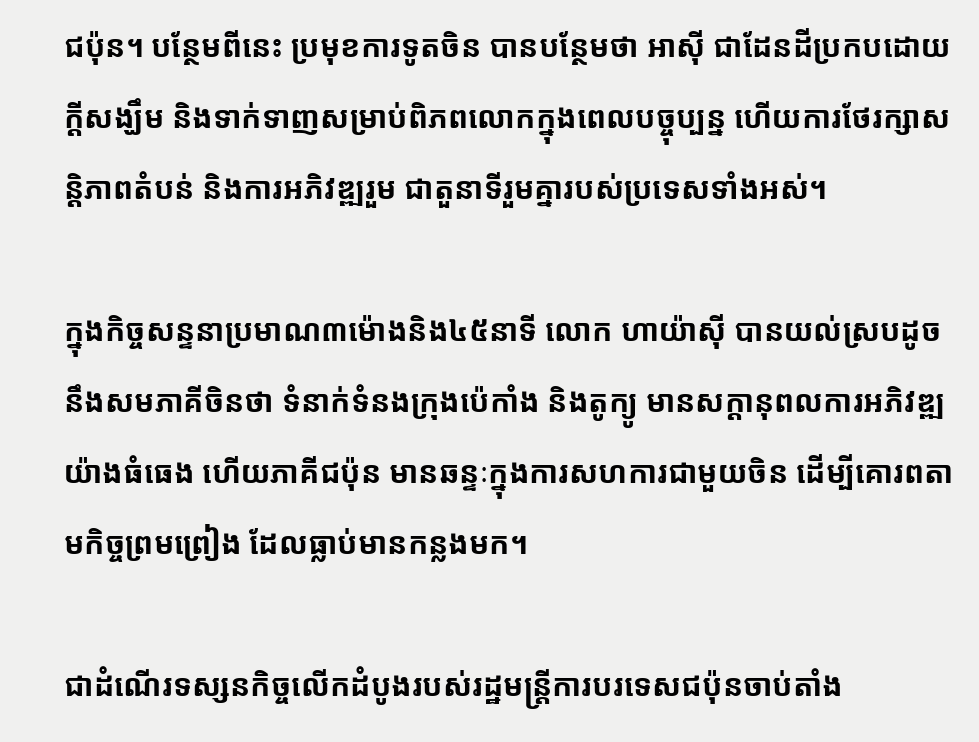ជប៉ុន។ បន្ថែមពីនេះ ប្រមុខការទូតចិន បានបន្ថែមថា អាស៊ី ជាដែនដីប្រកបដោយក្តីសង្ឃឹម និងទាក់ទាញសម្រាប់ពិភពលោកក្នុងពេលបច្ចុប្បន្ន ហើយការថែរក្សាសន្តិភាពតំបន់ និងការអភិវឌ្ឍរួម ជាតួនាទីរួមគ្នារបស់ប្រទេសទាំងអស់។

ក្នុងកិច្ចសន្ទនាប្រមាណ៣ម៉ោងនិង៤៥នាទី លោក ហាយ៉ាស៊ី បានយល់ស្របដូចនឹងសមភាគីចិនថា ទំនាក់ទំនងក្រុងប៉េកាំង និងតូក្យូ មានសក្ដានុពលការអភិវឌ្ឍយ៉ាងធំធេង ហើយភាគីជប៉ុន មានឆន្ទៈក្នុងការសហការជាមួយចិន ដើម្បីគោរពតាមកិច្ចព្រមព្រៀង ដែលធ្លាប់មានកន្លងមក។

ជាដំណើរទស្សនកិច្ចលើកដំបូងរបស់រដ្ឋមន្រ្តីការបរទេសជប៉ុនចាប់តាំង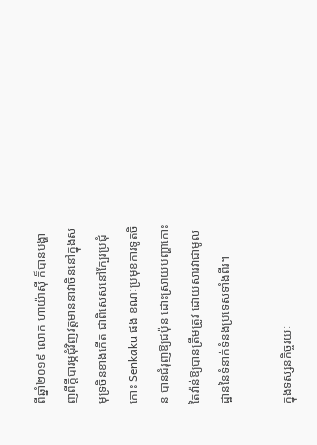ពីឆ្នាំ២០១៩ លោក ហាយ៉ាស៊ី ក៏បានបង្ហាញពីក្តីបារម្ភជុំវិញវត្តមាននាវាចិននៅក្នុងសមុទ្រចិនខាងកើត ជាពិសេសនៅក្បែរប្រជុំកោះ Senkaku ផង ខណៈប្រមុខការទូតចិន បានជំរុញឱ្យជប៉ុន ដោះស្រាយបញ្ហាកោះតៃវ៉ាន់ឱ្យបានត្រឹមត្រូវ ដោយសារវាជាមូលដ្ឋាននៃទំនាក់ទំនងប្រទេសទាំងពីរ។

ក្នុងទស្សនកិច្ចរយៈ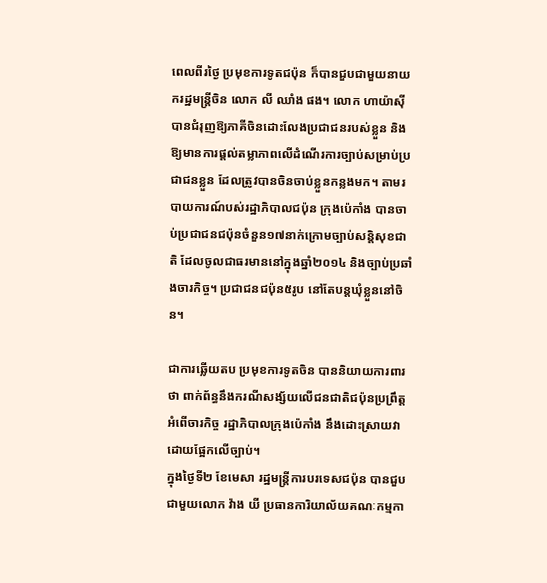ពេលពីរថ្ងៃ ប្រមុខការទូតជប៉ុន ក៏បានជួបជាមួយនាយករដ្ឋមន្រ្តីចិន លោក លី ឈាំង ផង។ លោក ហាយ៉ាស៊ី បានជំរុញឱ្យភាគីចិនដោះលែងប្រជាជនរបស់ខ្លួន និងឱ្យមានការផ្តល់តម្លាភាពលើដំណើរការច្បាប់សម្រាប់ប្រជាជនខ្លួន ដែលត្រូវបានចិនចាប់ខ្លួនកន្លងមក។ តាមរបាយការណ៍បស់រដ្ឋាភិបាលជប៉ុន ក្រុងប៉េកាំង បានចាប់ប្រជាជនជប៉ុនចំនួន១៧នាក់ក្រោមច្បាប់សន្តិសុខជាតិ ដែលចូលជាធរមាននៅក្នុងឆ្នាំ២០១៤ និងច្បាប់ប្រឆាំងចារកិច្ច។ ប្រជាជនជប៉ុន៥រូប នៅតែបន្តឃុំខ្លួននៅចិន។

ជាការឆ្លើយតប ប្រមុខការទូតចិន បាននិយាយការពារថា ពាក់ព័ន្ធនឹងករណីសង្ស័យលើជនជាតិជប៉ុនប្រព្រឹត្តអំពើចារកិច្ច រដ្ឋាភិបាលក្រុងប៉េកាំង នឹងដោះស្រាយវាដោយផ្អែកលើច្បាប់។
ក្នុងថ្ងៃទី២ ខែមេសា រដ្ឋមន្រ្តីការបរទេសជប៉ុន បានជួបជាមួយលោក វ៉ាង យី ប្រធានការិយាល័យគណៈកម្មកា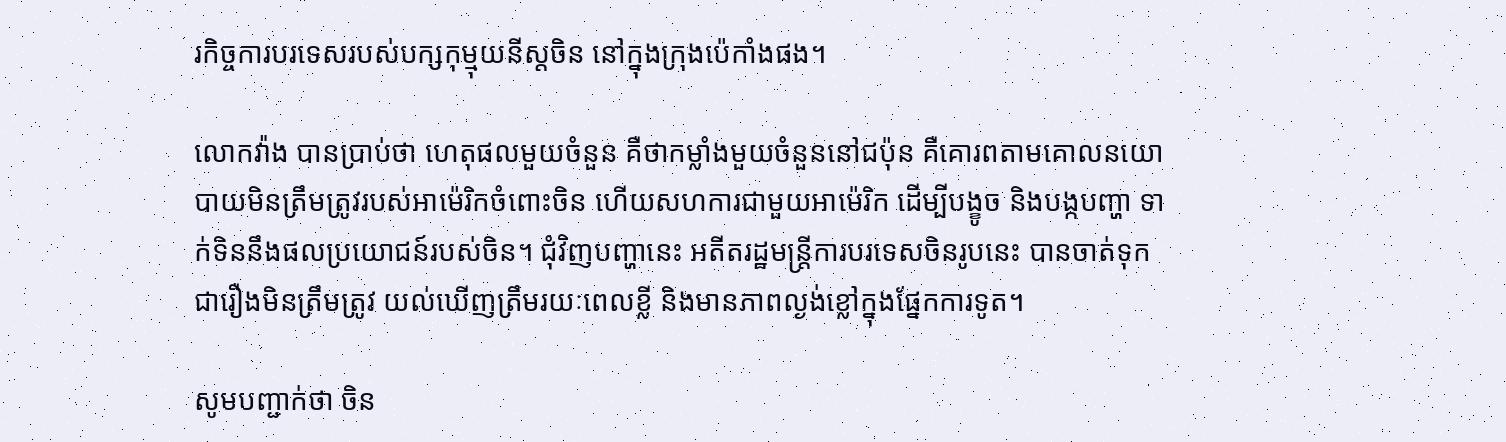រកិច្ចការបរទេសរបស់បក្សកុម្មុយនីស្តចិន នៅក្នុងក្រុងប៉េកាំងផង។

លោកវ៉ាង បានប្រាប់ថា ហេតុផលមួយចំនួន គឺថាកម្លាំងមួយចំនួននៅជប៉ុន គឺគោរពតាមគោលនយោបាយមិនត្រឹមត្រូវរបស់អាម៉េរិកចំពោះចិន ហើយសហការជាមួយអាម៉េរិក ដើម្បីបង្ខូច និងបង្កបញ្ហា ទាក់ទិននឹងផលប្រយោជន៍របស់ចិន។ ជុំវិញបញ្ហានេះ អតីតរដ្ឋមន្រ្តីការបរទេសចិនរូបនេះ បានចាត់ទុកជារឿងមិនត្រឹមត្រូវ យល់ឃើញត្រឹមរយៈពេលខ្លី និងមានភាពល្ងង់ខ្លៅក្នុងផ្នែកការទូត។

សូមបញ្ជាក់ថា ចិន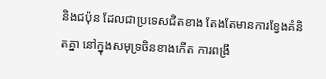និងជប៉ុន ដែលជាប្រទេសជិតខាង តែងតែមានការខ្វែងគំនិតគ្នា នៅក្នុងសមុទ្រចិនខាងកើត ការពង្រឹ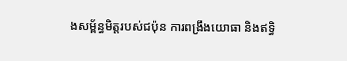ងសម្ព័ន្ធមិត្តរបស់ជប៉ុន ការពង្រឹងយោធា និងឥទ្ធិ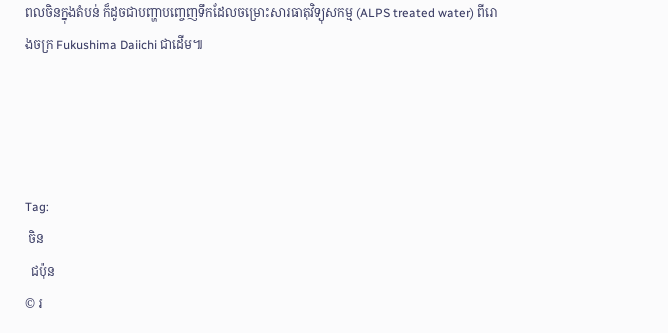ពលចិនក្នុងតំបន់ ក៏ដូចជាបញ្ហាបញ្ចេញទឹកដែលចម្រោះសារធាតុវិទ្យុសកម្ម (ALPS treated water) ពីរោងចក្រ Fukushima Daiichi ជាដើម៕




Tag:
 ចិន
  ជប៉ុន
© រ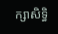ក្សាសិទ្ធិ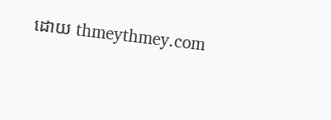ដោយ thmeythmey.com